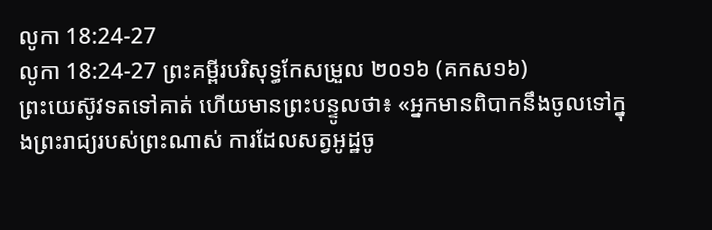លូកា 18:24-27
លូកា 18:24-27 ព្រះគម្ពីរបរិសុទ្ធកែសម្រួល ២០១៦ (គកស១៦)
ព្រះយេស៊ូវទតទៅគាត់ ហើយមានព្រះបន្ទូលថា៖ «អ្នកមានពិបាកនឹងចូលទៅក្នុងព្រះរាជ្យរបស់ព្រះណាស់ ការដែលសត្វអូដ្ឋចូ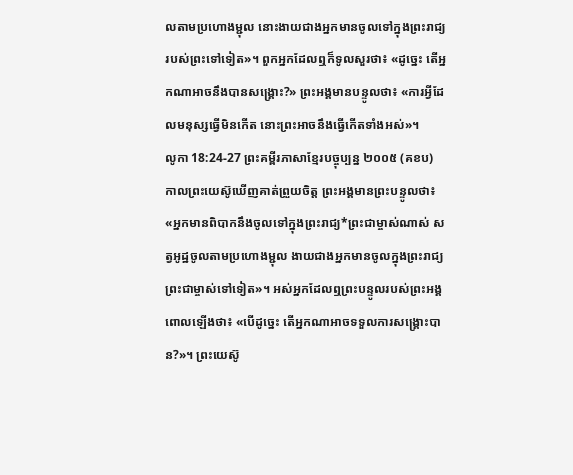លតាមប្រហោងម្ជុល នោះងាយជាងអ្នកមានចូលទៅក្នុងព្រះរាជ្យរបស់ព្រះទៅទៀត»។ ពួកអ្នកដែលឮក៏ទូលសួរថា៖ «ដូច្នេះ តើអ្នកណាអាចនឹងបានសង្គ្រោះ?» ព្រះអង្គមានបន្ទូលថា៖ «ការអ្វីដែលមនុស្សធ្វើមិនកើត នោះព្រះអាចនឹងធ្វើកើតទាំងអស់»។
លូកា 18:24-27 ព្រះគម្ពីរភាសាខ្មែរបច្ចុប្បន្ន ២០០៥ (គខប)
កាលព្រះយេស៊ូឃើញគាត់ព្រួយចិត្ត ព្រះអង្គមានព្រះបន្ទូលថា៖ «អ្នកមានពិបាកនឹងចូលទៅក្នុងព្រះរាជ្យ*ព្រះជាម្ចាស់ណាស់ សត្វអូដ្ឋចូលតាមប្រហោងម្ជុល ងាយជាងអ្នកមានចូលក្នុងព្រះរាជ្យព្រះជាម្ចាស់ទៅទៀត»។ អស់អ្នកដែលឮព្រះបន្ទូលរបស់ព្រះអង្គពោលឡើងថា៖ «បើដូច្នេះ តើអ្នកណាអាចទទួលការសង្គ្រោះបាន?»។ ព្រះយេស៊ូ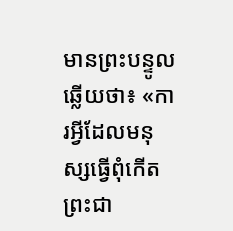មានព្រះបន្ទូលឆ្លើយថា៖ «ការអ្វីដែលមនុស្សធ្វើពុំកើត ព្រះជា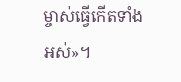ម្ចាស់ធ្វើកើតទាំងអស់»។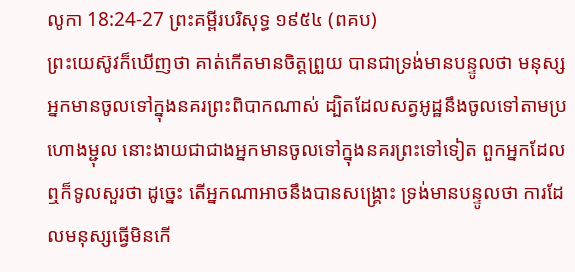លូកា 18:24-27 ព្រះគម្ពីរបរិសុទ្ធ ១៩៥៤ (ពគប)
ព្រះយេស៊ូវក៏ឃើញថា គាត់កើតមានចិត្តព្រួយ បានជាទ្រង់មានបន្ទូលថា មនុស្សអ្នកមានចូលទៅក្នុងនគរព្រះពិបាកណាស់ ដ្បិតដែលសត្វអូដ្ឋនឹងចូលទៅតាមប្រហោងម្ជុល នោះងាយជាជាងអ្នកមានចូលទៅក្នុងនគរព្រះទៅទៀត ពួកអ្នកដែលឮក៏ទូលសួរថា ដូច្នេះ តើអ្នកណាអាចនឹងបានសង្គ្រោះ ទ្រង់មានបន្ទូលថា ការដែលមនុស្សធ្វើមិនកើ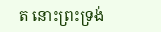ត នោះព្រះទ្រង់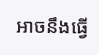អាចនឹងធ្វើ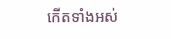កើតទាំងអស់